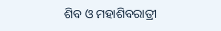ଶିବ ଓ ମହାଶିବରାତ୍ରୀ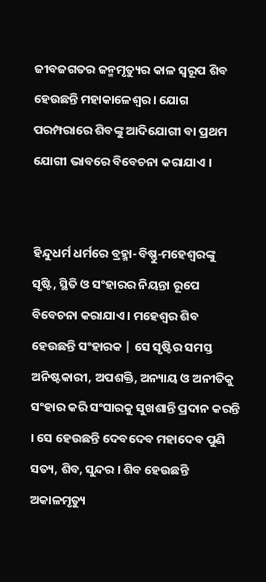ଜୀବଜଗତର ଜନ୍ମମୃତ୍ୟୁର କାଳ ସ୍ୱରୂପ ଶିବ ହେଉଛନ୍ତି ମହାକାଳେଶ୍ୱର । ଯୋଗ ପରମ୍ପରାରେ ଶିବଙ୍କୁ ଆଦିଯୋଗୀ ବା ପ୍ରଥମ ଯୋଗୀ ଭାବରେ ବିବେଚନା କରାଯାଏ ।


ହିନ୍ଦୁଧର୍ମ ଧର୍ମରେ ବ୍ରହ୍ମା-ବିଷ୍ଣୁ-ମହେଶ୍ୱରଙ୍କୁ ସୃଷ୍ଟି, ସ୍ଥିତି ଓ ସଂହାରର ନିୟନ୍ତା ରୂପେ ବିବେଚନା କରାଯାଏ । ମହେଶ୍ୱର ଶିବ ହେଉଛନ୍ତି ସଂହାରକ | ସେ ସୃଷ୍ଟିର ସମସ୍ତ ଅନିଷ୍ଟକାରୀ, ଅପଶକ୍ତି, ଅନ୍ୟାୟ ଓ ଅନୀତିକୁ ସଂହାର କରି ସଂସାରକୁ ସୁଖଶାନ୍ତି ପ୍ରଦାନ କରନ୍ତି । ସେ ହେଉଛନ୍ତି ଦେବଦେବ ମହାଦେବ ପୁଣି ସତ୍ୟ, ଶିବ, ସୁନ୍ଦର । ଶିବ ହେଉଛନ୍ତି ଅକାଳମୃତ୍ୟୁ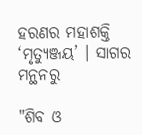ହରଣର ମହାଶକ୍ତି ‘ମୃତ୍ୟୁଞ୍ଜୟ’ । ସାଗର ମନ୍ଥନରୁ

"ଶିବ ଓ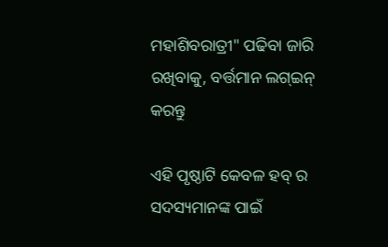ମହାଶିବରାତ୍ରୀ" ପଢିବା ଜାରି ରଖିବାକୁ, ବର୍ତ୍ତମାନ ଲଗ୍ଇନ୍ କରନ୍ତୁ

ଏହି ପୃଷ୍ଠାଟି କେବଳ ହବ୍ ର ସଦସ୍ୟମାନଙ୍କ ପାଇଁ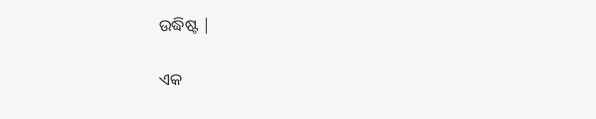ଉଦ୍ଧିଷ୍ଟ |

ଏକ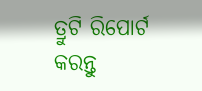ତ୍ରୁଟି ରିପୋର୍ଟ କରନ୍ତୁ